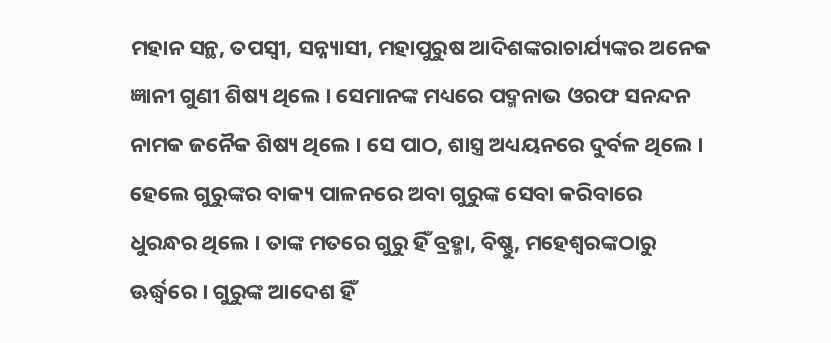ମହାନ ସନ୍ଥ, ତପସ୍ଵୀ, ସନ୍ନ୍ୟାସୀ, ମହାପୁରୁଷ ଆଦିଶଙ୍କରାଚାର୍ଯ୍ୟଙ୍କର ଅନେକ ଜ୍ଞାନୀ ଗୁଣୀ ଶିଷ୍ୟ ଥିଲେ । ସେମାନଙ୍କ ମଧ୍ୟରେ ପଦ୍ମନାଭ ଓରଫ ସନନ୍ଦନ ନାମକ ଜନୈକ ଶିଷ୍ୟ ଥିଲେ । ସେ ପାଠ, ଶାସ୍ତ୍ର ଅଧ୍ୟୟନରେ ଦୁର୍ବଳ ଥିଲେ । ହେଲେ ଗୁରୁଙ୍କର ବାକ୍ୟ ପାଳନରେ ଅବା ଗୁରୁଙ୍କ ସେବା କରିବାରେ ଧୁରନ୍ଧର ଥିଲେ । ତାଙ୍କ ମତରେ ଗୁରୁ ହିଁ ବ୍ରହ୍ମା, ବିଷ୍ଣୁ, ମହେଶ୍ଵରଙ୍କଠାରୁ ଊର୍ଦ୍ଧ୍ଵରେ । ଗୁରୁଙ୍କ ଆଦେଶ ହିଁ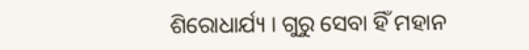ଶିରୋଧାର୍ଯ୍ୟ । ଗୁରୁ ସେବା ହିଁ ମହାନ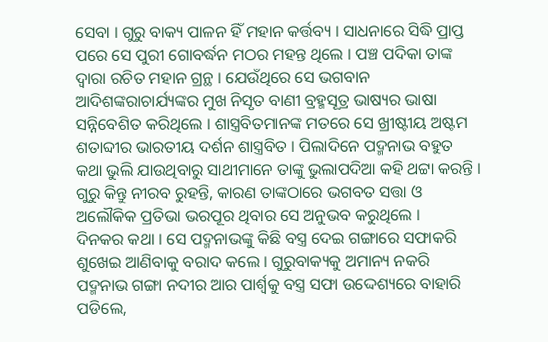ସେବା । ଗୁରୁ ବାକ୍ୟ ପାଳନ ହିଁ ମହାନ କର୍ତ୍ତବ୍ୟ । ସାଧନାରେ ସିଦ୍ଧି ପ୍ରାପ୍ତ ପରେ ସେ ପୁରୀ ଗୋବର୍ଦ୍ଧନ ମଠର ମହନ୍ତ ଥିଲେ । ପଞ୍ଚ ପଦିକା ତାଙ୍କ ଦ୍ୱାରା ରଚିତ ମହାନ ଗ୍ରନ୍ଥ । ଯେଉଁଥିରେ ସେ ଭଗବାନ ଆଦିଶଙ୍କରାଚାର୍ଯ୍ୟଙ୍କର ମୁଖ ନିସୃତ ବାଣୀ ବ୍ରହ୍ମସୂତ୍ର ଭାଷ୍ୟର ଭାଷା ସନ୍ନିବେଶିତ କରିଥିଲେ । ଶାସ୍ତ୍ରବିତମାନଙ୍କ ମତରେ ସେ ଖ୍ରୀଷ୍ଟୀୟ ଅଷ୍ଟମ ଶତାବ୍ଦୀର ଭାରତୀୟ ଦର୍ଶନ ଶାସ୍ତ୍ରବିତ । ପିଲାଦିନେ ପଦ୍ମନାଭ ବହୁତ କଥା ଭୁଲି ଯାଉଥିବାରୁ ସାଥୀମାନେ ତାଙ୍କୁ ଭୁଲାପଦିଆ କହି ଥଟ୍ଟା କରନ୍ତି । ଗୁରୁ କିନ୍ତୁ ନୀରବ ରୁହନ୍ତି, କାରଣ ତାଙ୍କଠାରେ ଭଗବତ ସତ୍ତା ଓ ଅଲୌକିକ ପ୍ରତିଭା ଭରପୂର ଥିବାର ସେ ଅନୁଭବ କରୁଥିଲେ ।
ଦିନକର କଥା । ସେ ପଦ୍ମନାଭଙ୍କୁ କିଛି ବସ୍ତ୍ର ଦେଇ ଗଙ୍ଗାରେ ସଫାକରି ଶୁଖେଇ ଆଣିବାକୁ ବରାଦ କଲେ । ଗୁରୁବାକ୍ୟକୁ ଅମାନ୍ୟ ନକରି ପଦ୍ମନାଭ ଗଙ୍ଗା ନଦୀର ଆର ପାର୍ଶ୍ୱକୁ ବସ୍ତ୍ର ସଫା ଉଦ୍ଦେଶ୍ୟରେ ବାହାରି ପଡିଲେ,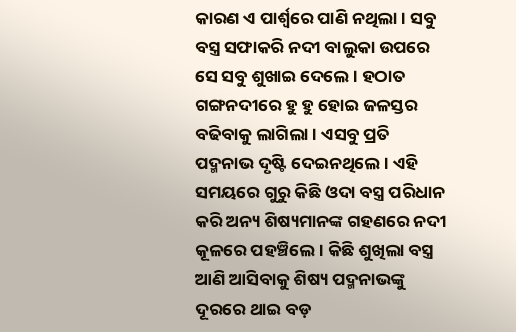କାରଣ ଏ ପାର୍ଶ୍ଵରେ ପାଣି ନଥିଲା । ସବୁ ବସ୍ତ୍ର ସଫାକରି ନଦୀ ବାଲୁକା ଉପରେ ସେ ସବୁ ଶୁଖାଇ ଦେଲେ । ହଠାତ ଗଙ୍ଗନଦୀରେ ହୁ ହୁ ହୋଇ ଜଳସ୍ତର ବଢିବାକୁ ଲାଗିଲା । ଏସବୁ ପ୍ରତି ପଦ୍ମନାଭ ଦୃଷ୍ଟି ଦେଇନଥିଲେ । ଏହି ସମୟରେ ଗୁରୁ କିଛି ଓଦା ବସ୍ତ୍ର ପରିଧାନ କରି ଅନ୍ୟ ଶିଷ୍ୟମାନଙ୍କ ଗହଣରେ ନଦୀ କୂଳରେ ପହଞ୍ଚିଲେ । କିଛି ଶୁଖିଲା ବସ୍ତ୍ର ଆଣି ଆସିବାକୁ ଶିଷ୍ୟ ପଦ୍ମନାଭଙ୍କୁ ଦୂରରେ ଥାଇ ବଡ଼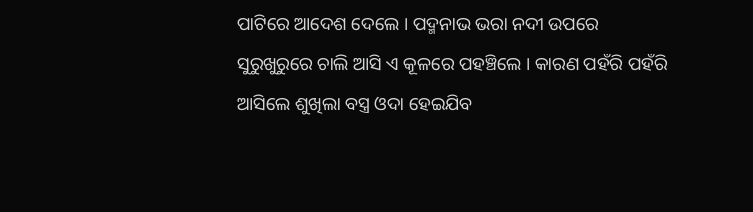ପାଟିରେ ଆଦେଶ ଦେଲେ । ପଦ୍ମନାଭ ଭରା ନଦୀ ଉପରେ ସୁରୁଖୁରୁରେ ଚାଲି ଆସି ଏ କୂଳରେ ପହଞ୍ଚିଲେ । କାରଣ ପହଁରି ପହଁରି ଆସିଲେ ଶୁଖିଲା ବସ୍ତ୍ର ଓଦା ହେଇଯିବ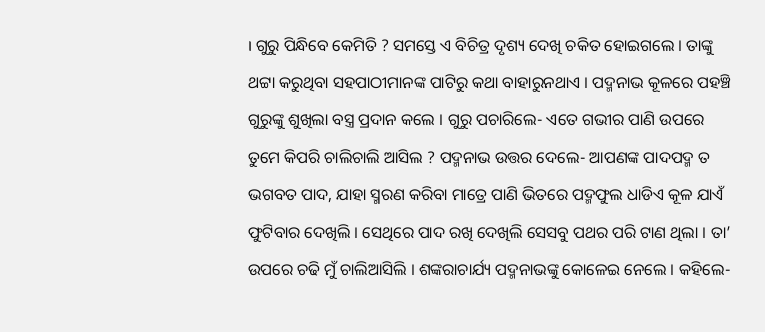। ଗୁରୁ ପିନ୍ଧିବେ କେମିତି ? ସମସ୍ତେ ଏ ବିଚିତ୍ର ଦୃଶ୍ୟ ଦେଖି ଚକିତ ହୋଇଗଲେ । ତାଙ୍କୁ ଥଟ୍ଟା କରୁଥିବା ସହପାଠୀମାନଙ୍କ ପାଟିରୁ କଥା ବାହାରୁନଥାଏ । ପଦ୍ମନାଭ କୂଳରେ ପହଞ୍ଚି ଗୁରୁଙ୍କୁ ଶୁଖିଲା ବସ୍ତ୍ର ପ୍ରଦାନ କଲେ । ଗୁରୁ ପଚାରିଲେ- ଏତେ ଗଭୀର ପାଣି ଉପରେ ତୁମେ କିପରି ଚାଲିଚାଲି ଆସିଲ ? ପଦ୍ମନାଭ ଉତ୍ତର ଦେଲେ- ଆପଣଙ୍କ ପାଦପଦ୍ମ ତ ଭଗବତ ପାଦ, ଯାହା ସ୍ମରଣ କରିବା ମାତ୍ରେ ପାଣି ଭିତରେ ପଦ୍ମଫୁଲ ଧାଡିଏ କୂଳ ଯାଏଁ ଫୁଟିବାର ଦେଖିଲି । ସେଥିରେ ପାଦ ରଖି ଦେଖିଲି ସେସବୁ ପଥର ପରି ଟାଣ ଥିଲା । ତା’ ଉପରେ ଚଢି ମୁଁ ଚାଲିଆସିଲି । ଶଙ୍କରାଚାର୍ଯ୍ୟ ପଦ୍ମନାଭଙ୍କୁ କୋଳେଇ ନେଲେ । କହିଲେ-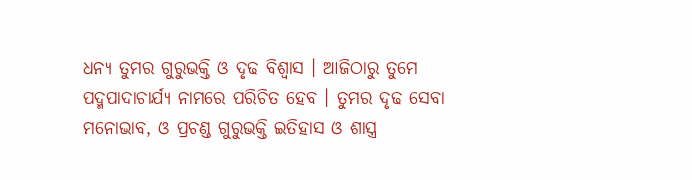ଧନ୍ୟ ତୁମର ଗୁରୁଭକ୍ତି ଓ ଦୃଢ ବିଶ୍ୱାସ । ଆଜିଠାରୁ ତୁମେ ପଦ୍ମପାଦାଚାର୍ଯ୍ୟ ନାମରେ ପରିଚିତ ହେବ । ତୁମର ଦୃଢ ସେବା ମନୋଭାବ, ଓ ପ୍ରଚଣ୍ଡ ଗୁରୁଭକ୍ତି ଇତିହାସ ଓ ଶାସ୍ତ୍ର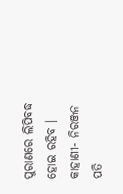ପୁରାଣରେ ଲିପିବଦ୍ଧ ହୋଇ ରହିବ ।
କାହାଣୀ- ନିରଞ୍ଜନ ପତି